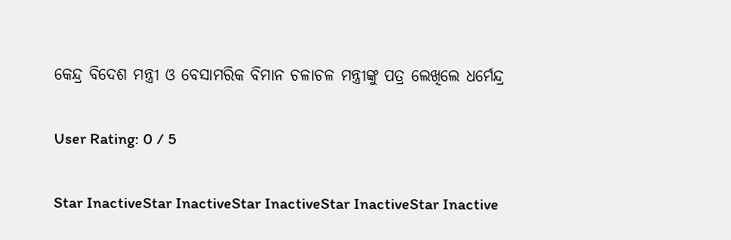କେନ୍ଦ୍ର ବିଦେଶ ମନ୍ତ୍ରୀ ଓ ବେସାମରିକ ବିମାନ ଚଳାଚଳ ମନ୍ତ୍ରୀଙ୍କୁ ପତ୍ର ଲେଖିଲେ ଧର୍ମେନ୍ଦ୍ର

User Rating: 0 / 5

Star InactiveStar InactiveStar InactiveStar InactiveStar Inactive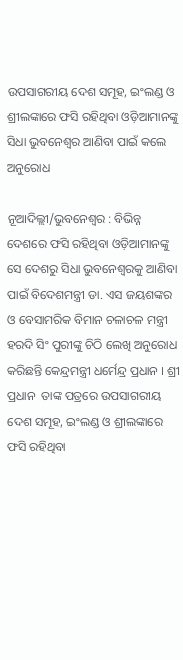ଉପସାଗରୀୟ ଦେଶ ସମୂହ, ଇଂଲଣ୍ଡ ଓ ଶ୍ରୀଲଙ୍କାରେ ଫସି ରହିଥିବା ଓଡ଼ିଆମାନଙ୍କୁ ସିଧା ଭୁବନେଶ୍ୱର ଆଣିବା ପାଇଁ କଲେ  ଅନୁରୋଧ

ନୂଆଦିଲ୍ଲୀ/ଭୁବନେଶ୍ୱର : ବିଭିନ୍ନ ଦେଶରେ ଫସି ରହିଥିବା ଓଡ଼ିଆମାନଙ୍କୁ ସେ ଦେଶରୁ ସିଧା ଭୁବନେଶ୍ୱରକୁ ଆଣିବା ପାଇଁ ବିଦେଶମନ୍ତ୍ରୀ ଡା. ଏସ ଜୟଶଙ୍କର ଓ ବେସାମରିକ ବିମାନ ଚଳାଚଳ ମନ୍ତ୍ରୀ ହରଦି ସିଂ ପୁରୀଙ୍କୁ ଚିଠି ଲେଖି ଅନୁରୋଧ କରିଛନ୍ତି କେନ୍ଦ୍ରମନ୍ତ୍ରୀ ଧର୍ମେନ୍ଦ୍ର ପ୍ରଧାନ । ଶ୍ରୀ ପ୍ରଧାନ  ତାଙ୍କ ପତ୍ରରେ ଉପସାଗରୀୟ ଦେଶ ସମୂହ, ଇଂଲଣ୍ଡ ଓ ଶ୍ରୀଲଙ୍କାରେ ଫସି ରହିଥିବା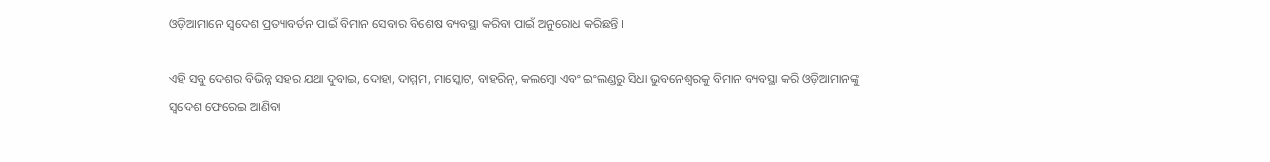ଓଡ଼ିଆମାନେ ସ୍ୱଦେଶ ପ୍ରତ୍ୟାବର୍ତନ ପାଇଁ ବିମାନ ସେବାର ବିଶେଷ ବ୍ୟବସ୍ଥା କରିବା ପାଇଁ ଅନୁରୋଧ କରିଛନ୍ତି ।

ଏହି ସବୁ ଦେଶର ବିଭିନ୍ନ ସହର ଯଥା ଦୁବାଇ, ଦୋହା, ଦାମ୍ମମ, ମାସ୍କୋଟ, ବାହରିନ୍, କଲମ୍ବୋ ଏବଂ ଇଂଲଣ୍ଡରୁ ସିଧା ଭୁବନେଶ୍ୱରକୁ ବିମାନ ବ୍ୟବସ୍ଥା କରି ଓଡ଼ିଆମାନଙ୍କୁ ସ୍ୱଦେଶ ଫେରେଇ ଆଣିବା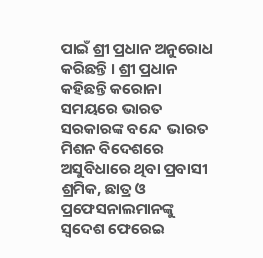ପାଇଁ ଶ୍ରୀ ପ୍ରଧାନ ଅନୁରୋଧ କରିଛନ୍ତି । ଶ୍ରୀ ପ୍ରଧାନ କହିଛନ୍ତି କରୋନା ସମୟରେ ଭାରତ ସରକାରଙ୍କ ବନ୍ଦେ  ଭାରତ ମିଶନ ବିଦେଶରେ ଅସୁବିଧାରେ ଥିବା ପ୍ରବାସୀ ଶ୍ରମିକ, ଛାତ୍ର ଓ ପ୍ରଫେସନାଲମାନଙ୍କୁ ସ୍ୱଦେଶ ଫେରେଇ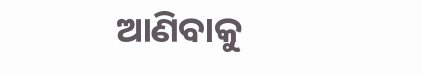ଆଣିବାକୁ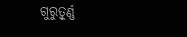ଗୁରୁତ୍ୱୂର୍ଣ୍ଣ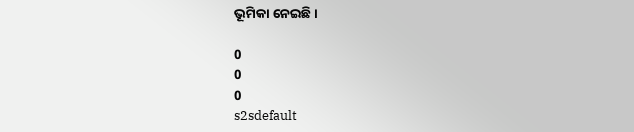ଭୂମିକା ନେଇଛି ।

0
0
0
s2sdefault